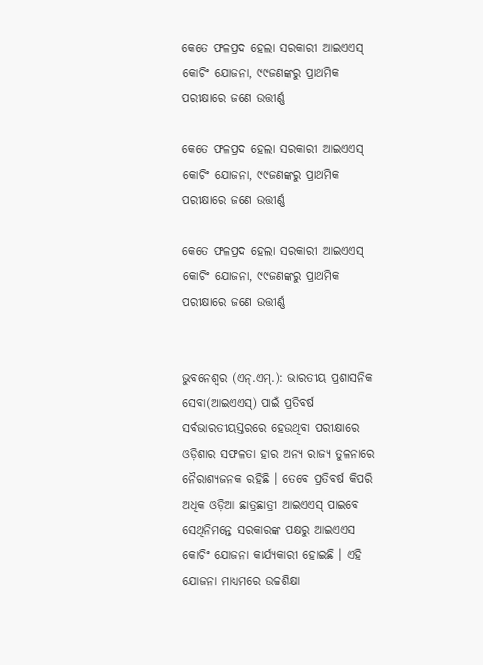କେତେ ଫଳପ୍ରଦ ହେଲା ସରକାରୀ ଆଇଏଏସ୍ କୋଚିଂ ଯୋଜନା, ୯୯ଜଣଙ୍କରୁ ପ୍ରାଥମିକ ପରୀକ୍ଷାରେ ଜଣେ ଉତ୍ତୀର୍ଣ୍ଣ

କେତେ ଫଳପ୍ରଦ ହେଲା ସରକାରୀ ଆଇଏଏସ୍ କୋଚିଂ ଯୋଜନା, ୯୯ଜଣଙ୍କରୁ ପ୍ରାଥମିକ ପରୀକ୍ଷାରେ ଜଣେ ଉତ୍ତୀର୍ଣ୍ଣ

କେତେ ଫଳପ୍ରଦ ହେଲା ସରକାରୀ ଆଇଏଏସ୍ କୋଚିଂ ଯୋଜନା, ୯୯ଜଣଙ୍କରୁ ପ୍ରାଥମିକ ପରୀକ୍ଷାରେ ଜଣେ ଉତ୍ତୀର୍ଣ୍ଣ


ଭୁବନେଶ୍ୱର (ଏନ୍‌.ଏମ୍‌.): ଭାରତୀୟ ପ୍ରଶାସନିକ ସେବା(ଆଇଏଏସ୍‌) ପାଇଁ ପ୍ରତିବର୍ଷ ସର୍ବଭାରତୀୟସ୍ତରରେ ହେଉଥିବା ପରୀକ୍ଷାରେ ଓଡ଼ିଶାର ସଫଳତା ହାର ଅନ୍ୟ ରାଜ୍ୟ ତୁଳନାରେ ନୈରାଶ୍ୟଜନକ ରହିଛି । ତେବେ ପ୍ରତିବର୍ଷ କିପରି ଅଧିକ ଓଡ଼ିଆ ଛାତ୍ରଛାତ୍ରୀ ଆଇଏଏସ୍ ପାଇବେ ସେଥିନିମନ୍ତେ ସରକାରଙ୍କ ପକ୍ଷରୁ ଆଇଏଏସ କୋଚିଂ ଯୋଜନା କାର୍ଯ୍ୟକାରୀ ହୋଇଛି । ଏହି ଯୋଜନା ମାଧ୍ୟମରେ ଉଚ୍ଚଶିକ୍ଷା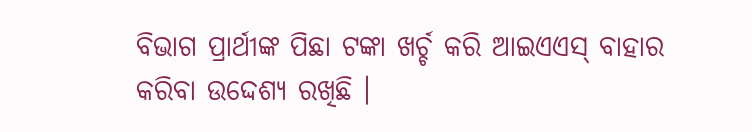ବିଭାଗ ପ୍ରାର୍ଥୀଙ୍କ ପିଛା ଟଙ୍କା ଖର୍ଚ୍ଚ କରି ଆଇଏଏସ୍ ବାହାର କରିବା ଉଦ୍ଦେଶ୍ୟ ରଖିଛି ।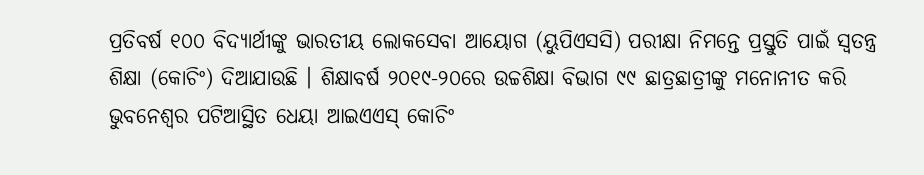ପ୍ରତିବର୍ଷ ୧୦୦ ବିଦ୍ୟାର୍ଥୀଙ୍କୁ ଭାରତୀୟ ଲୋକସେବା ଆୟୋଗ (ୟୁପିଏସସି) ପରୀକ୍ଷା ନିମନ୍ତେ ପ୍ରସ୍ତୁତି ପାଇଁ ସ୍ୱତନ୍ତ୍ର ଶିକ୍ଷା (କୋଚିଂ) ଦିଆଯାଉଛି । ଶିକ୍ଷାବର୍ଷ ୨୦୧୯-୨୦ରେ ଉଚ୍ଚଶିକ୍ଷା ବିଭାଗ ୯୯ ଛାତ୍ରଛାତ୍ରୀଙ୍କୁ ମନୋନୀତ କରି ଭୁବନେଶ୍ୱର ପଟିଆସ୍ଥିତ ଧେୟା ଆଇଏଏସ୍ କୋଚିଂ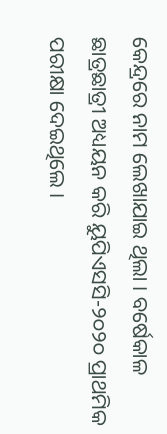କେନ୍ଦ୍ରରେ ନାମ ଲେଖାଯାଇ ଥିଲା । ବର୍ଷେକାଳ ଛାତ୍ରଛାତ୍ରୀ ଅଧ୍ୟୟନ କରି ୟୁପିଏସସି-୨୦୨୦ ପ୍ରାଥମିକ ପରୀକ୍ଷା ଦେଇଥିଲେ ।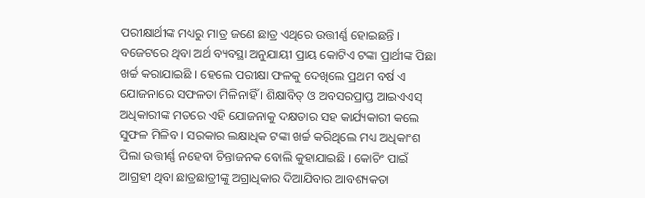ପରୀକ୍ଷାର୍ଥୀଙ୍କ ମଧ୍ୟରୁ ମାତ୍ର ଜଣେ ଛାତ୍ର ଏଥିରେ ଉତ୍ତୀର୍ଣ୍ଣ ହୋଇଛନ୍ତି । ବଜେଟରେ ଥିବା ଅର୍ଥ ବ୍ୟବସ୍ଥା ଅନୁଯାୟୀ ପ୍ରାୟ କୋଟିଏ ଟଙ୍କା ପ୍ରାର୍ଥୀଙ୍କ ପିଛା ଖର୍ଚ୍ଚ କରାଯାଇଛି । ହେଲେ ପରୀକ୍ଷା ଫଳକୁ ଦେଖିଲେ ପ୍ରଥମ ବର୍ଷ ଏ ଯୋଜନାରେ ସଫଳତା ମିଳିନାହିଁ । ଶିକ୍ଷାବିତ୍ ଓ ଅବସରପ୍ରାପ୍ତ ଆଇଏଏସ୍ ଅଧିକାରୀଙ୍କ ମତରେ ଏହି ଯୋଜନାକୁ ଦକ୍ଷତାର ସହ କାର୍ଯ୍ୟକାରୀ କଲେ ସୁଫଳ ମିଳିବ । ସରକାର ଲକ୍ଷାଧିକ ଟଙ୍କା ଖର୍ଚ୍ଚ କରିଥିଲେ ମଧ୍ୟ ଅଧିକାଂଶ ପିଲା ଉତ୍ତୀର୍ଣ୍ଣ ନହେବା ଚିନ୍ତାଜନକ ବୋଲି କୁହାଯାଇଛି । କୋଚିଂ ପାଇଁ ଆଗ୍ରହୀ ଥିବା ଛାତ୍ରଛାତ୍ରୀଙ୍କୁ ଅଗ୍ରାଧିକାର ଦିଆଯିବାର ଆବଶ୍ୟକତା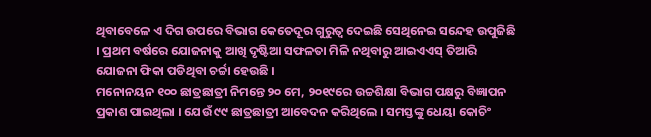ଥିବାବେଳେ ଏ ଦିଗ ଉପରେ ବିଭାଗ କେତେଦୂର ଗୁରୁତ୍ୱ ଦେଇଛି ସେଥିନେଇ ସନ୍ଦେହ ଉପୁଜିଛି । ପ୍ରଥମ ବର୍ଷରେ ଯୋଜନାକୁ ଆଖି ଦୃଷ୍ଟିଆ ସଫଳତା ମିଳି ନଥିବାରୁ ଆଇଏଏସ୍ ତିଆରି ଯୋଜନା ଫିକା ପଡିଥିବା ଚର୍ଚ୍ଚା ହେଉଛି ।
ମନୋନୟନ ୧୦୦ ଛାତ୍ରଛାତ୍ରୀ ନିମନ୍ତେ ୨୦ ମେ, ୨୦୧୯ରେ ଉଚ୍ଚଶିକ୍ଷା ବିଭାଗ ପକ୍ଷରୁ ବିଜ୍ଞାପନ ପ୍ରକାଶ ପାଇଥିଲା । ଯେଉଁ ୯୯ ଛାତ୍ରଛାତ୍ରୀ ଆବେଦନ କରିଥିଲେ । ସମସ୍ତଙ୍କୁ ଧେୟା କୋଚିଂ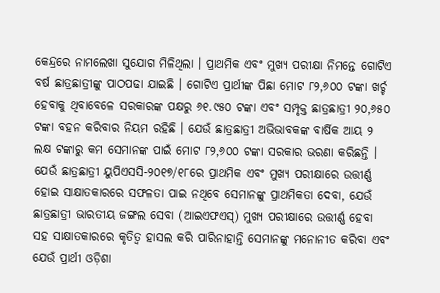କେନ୍ଦ୍ରରେ ନାମଲେଖା ସୁଯୋଗ ମିଳିଥିଲା । ପ୍ରାଥମିକ ଏବଂ ମୁଖ୍ୟ ପରୀକ୍ଷା ନିମନ୍ତେ ଗୋଟିଏ ବର୍ଷ ଛାତ୍ରଛାତ୍ରୀଙ୍କୁ ପାଠପଢା ଯାଇଛି । ଗୋଟିଏ ପ୍ରାର୍ଥୀଙ୍କ ପିଛା ମୋଟ ୮୨,୬୦୦ ଟଙ୍କା ଖର୍ଚ୍ଚ ହେବାକୁ ଥିବାବେଳେ ସରକାରଙ୍କ ପକ୍ଷରୁ ୬୧.୯୫୦ ଟଙ୍କା ଏବଂ ସମ୍ପୃକ୍ତ ଛାତ୍ରଛାତ୍ରୀ ୨୦,୬୫୦ ଟଙ୍କା ବହନ କରିବାର ନିୟମ ରହିଛି । ଯେଉଁ ଛାତ୍ରଛାତ୍ରୀ ଅଭିଭାବକଙ୍କ ବାର୍ଷିକ ଆୟ ୨ ଲକ୍ଷ ଟଙ୍କାରୁ କମ ସେମାନଙ୍କ ପାଇଁ ମୋଟ ୮୨,୬୦୦ ଟଙ୍କା ସରକାର ଭରଣା କରିଛନ୍ତି । ଯେଉଁ ଛାତ୍ରଛାତ୍ରୀ ୟୁପିଏସସି-୨୦୧୭/୧୮ରେ ପ୍ରାଥମିକ ଏବଂ ମୁଖ୍ୟ ପରୀକ୍ଷାରେ ଉତ୍ତୀର୍ଣ୍ଣ ହୋଇ ସାକ୍ଷାତକାରରେ ସଫଳତା ପାଇ ନଥିବେ ସେମାନଙ୍କୁ ପ୍ରାଥମିକତା ଦେବା, ଯେଉଁ ଛାତ୍ରଛାତ୍ରୀ ଭାରତୀୟ ଜଙ୍ଗଲ ସେବା (ଆଇଏଫଏସ୍‌) ମୁଖ୍ୟ ପରୀକ୍ଷାରେ ଉତ୍ତୀର୍ଣ୍ଣ ହେବା ସହ ସାକ୍ଷାତକାରରେ କୃତିତ୍ୱ ହାସଲ କରି ପାରିନାହାନ୍ତି ସେମାନଙ୍କୁ ମନୋନୀତ କରିବା ଏବଂ ଯେଉଁ ପ୍ରାର୍ଥୀ ଓଡ଼ିଶା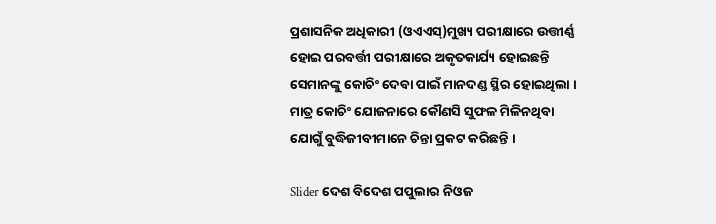ପ୍ରଶାସନିକ ଅଧିକାରୀ (ଓଏଏସ୍‌)ମୁଖ୍ୟ ପରୀକ୍ଷାରେ ଉତ୍ତୀର୍ଣ୍ଣ ହୋଇ ପରବର୍ତ୍ତୀ ପରୀକ୍ଷାରେ ଅକୃତକାର୍ଯ୍ୟ ହୋଇଛନ୍ତି ସେମାନଙ୍କୁ କୋଚିଂ ଦେବା ପାଇଁ ମାନଦଣ୍ଡ ସ୍ଥିର ହୋଇଥିଲା । ମାତ୍ର କୋଚିଂ ଯୋଜନାରେ କୌଣସି ସୁଫଳ ମିଳିନଥିବା ଯୋଗୁଁ ବୁଦ୍ଧିଜୀବୀମାନେ ଚିନ୍ତା ପ୍ରକଟ କରିଛନ୍ତି ।

Slider ଦେଶ ବିଦେଶ ପପୁଲାର ନିଓଜ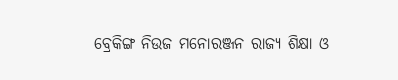ବ୍ରେକିଙ୍ଗ ନିଉଜ ମନୋରଞ୍ଜନ ରାଜ୍ୟ ଶିକ୍ଷା ଓ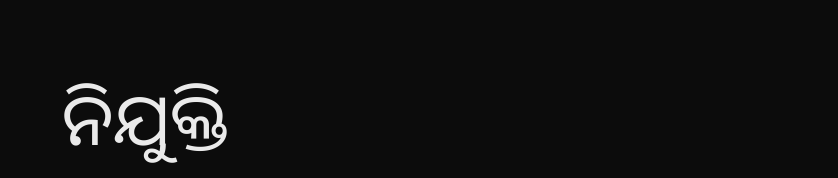ନିଯୁକ୍ତି